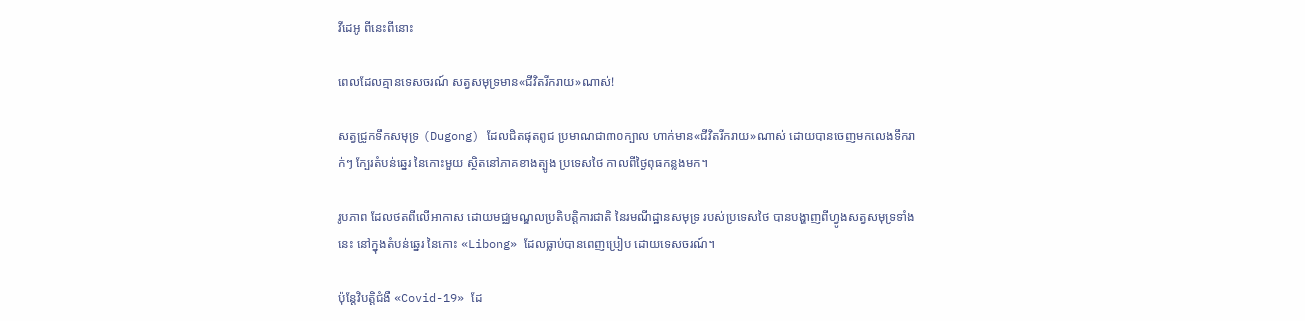វីដេអូ ពីនេះពីនោះ

ពេលដែលគ្មានទេសចរណ៍ សត្វសមុទ្រមាន«ជីវិតរីករាយ»ណាស់!

សត្វជ្រូកទឹកសមុទ្រ (Dugong) ដែលជិតផុតពូជ ប្រមាណជា៣០ក្បាល ហាក់មាន«ជីវិតរីករាយ»ណាស់ ដោយបានចេញមកលេងទឹករាក់ៗ ក្បែរតំបន់ឆ្នេរ នៃកោះមួយ ស្ថិតនៅភាគខាងត្បូង ប្រទេសថៃ កាលពីថ្ងៃពុធកន្លងមក។

រូបភាព ដែលថតពីលើអាកាស ដោយមជ្ឈមណ្ឌលប្រតិបត្តិការជាតិ នៃរមណីដ្ឋានសមុទ្រ របស់ប្រទេសថៃ បានបង្ហាញពីហ្វូងសត្វសមុទ្រទាំងនេះ នៅក្នុងតំបន់ឆ្នេរ នៃកោះ «Libong» ដែលធ្លាប់បានពេញប្រៀប ដោយទេសចរណ៍។

ប៉ុន្តែវិបត្តិជំងឺ «Covid-19» ដែ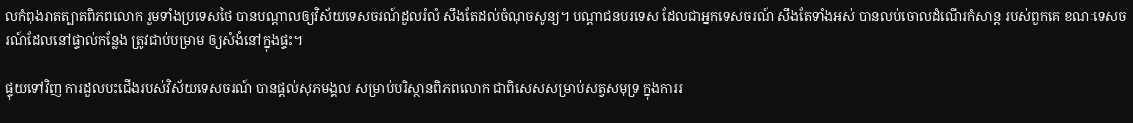លកំពុងរាតត្បាតពិភពលោក រួមទាំងប្រទេសថៃ បានបណ្ដាលឲ្យវិស័យទេសចរណ៍ដួលរំលំ សឹងតែដល់ចំណុចសូន្យ។ បណ្ដាជនបរទេស ដែលជាអ្នកទេសចរណ៍ សឹងតែទាំងអស់ បានលប់ចោលដំណើរកំសាន្ដ របស់ពួកគេ ខណៈទេសចរណ៍ដែលនៅផ្ទាល់កន្លែង ត្រូវជាប់បម្រាម ឲ្យសំងំនៅក្នុងផ្ទះ។

ផ្ទុយទៅវិញ ការដួលបះជើងរបស់វិស័យទេសចរណ៍ បានផ្ដល់សុភមង្គល សម្រាប់បរិស្ថានពិភពលោក ជាពិសេសសម្រាប់សត្វសមុទ្រ ក្នុងការរ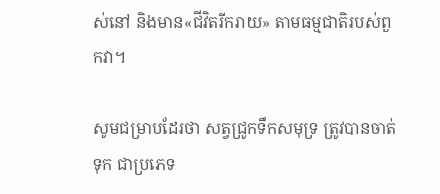ស់នៅ និងមាន«ជីវិតរីករាយ» តាមធម្មជាតិរបស់ពួកវា។

សូមជម្រាបដែរថា សត្វជ្រូកទឹកសមុទ្រ ត្រូវបានចាត់ទុក ជាប្រភេទ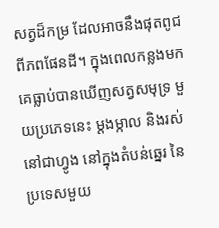សត្វដ៏កម្រ ដែលអាចនឹងផុតពូជ ពីភពផែនដី។ ក្នុងពេលកន្លងមក គេធ្លាប់បានឃើញសត្វសមុទ្រ មួយប្រភេទនេះ ម្ដងម្កាល និងរស់នៅជាហ្វូង នៅក្នុងតំបន់ឆ្នេរ នៃប្រទេសមួយ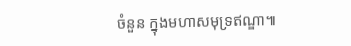ចំនួន ក្នុងមហាសមុទ្រឥណ្ឌា៕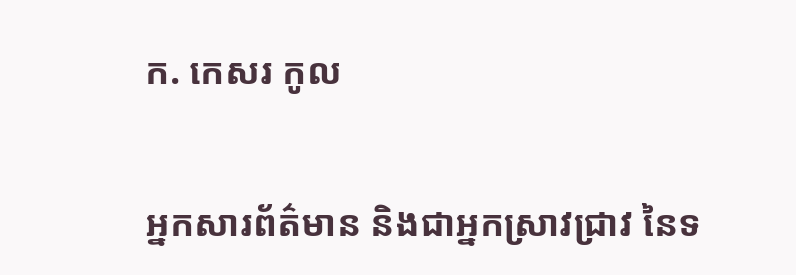ក. កេសរ កូល

អ្នកសារព័ត៌មាន និងជាអ្នកស្រាវជ្រាវ នៃទ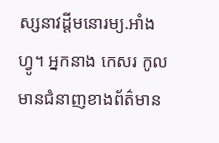ស្សនាវដ្ដីមនោរម្យ.អាំងហ្វូ។ អ្នកនាង កេសរ កូល មានជំនាញខាងព័ត៌មាន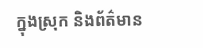ក្នុងស្រុក និងព័ត៌មាន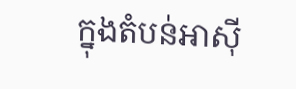ក្នុងតំបន់អាស៊ី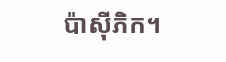ប៉ាស៊ីភិក។